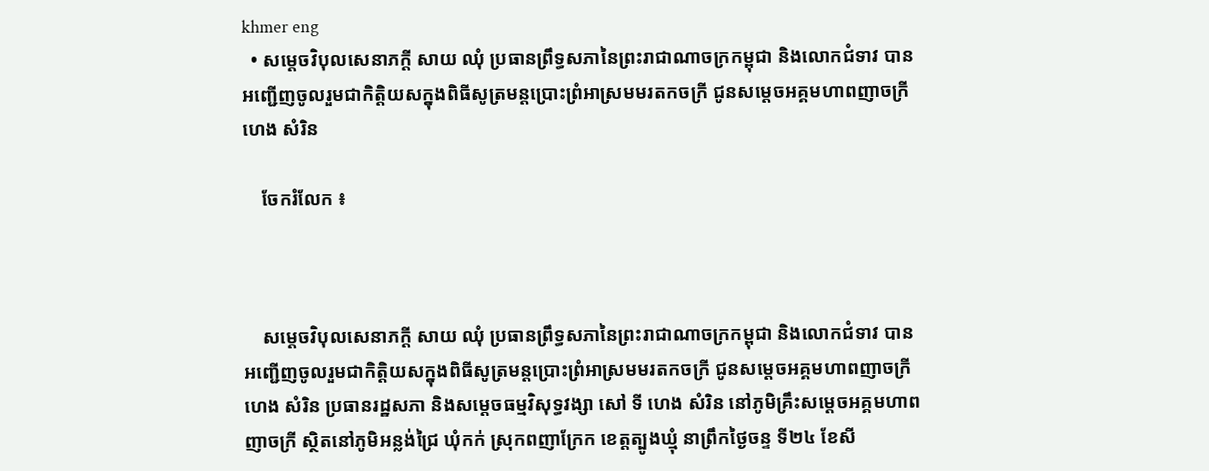khmer eng
  • សម្តេចវិបុលសេនាភក្តី សាយ ឈុំ ប្រធានព្រឹទ្ធសភានៃព្រះរាជាណាចក្រកម្ពុជា និងលោកជំទាវ បានអញ្ជើញចូលរួមជាកិត្តិយសក្នុងពិធីសូត្រមន្តប្រោះព្រំអាស្រមមរតកចក្រី ជូនសម្តេចអគ្គមហាពញាចក្រី ហេង សំរិន

    ចែករំលែក ៖



    សម្តេចវិបុលសេនាភក្តី សាយ ឈុំ ប្រធានព្រឹទ្ធសភានៃព្រះរាជាណាចក្រកម្ពុជា និងលោកជំទាវ បានអញ្ជើញចូលរួមជាកិត្តិយសក្នុងពិធីសូត្រមន្តប្រោះព្រំអាស្រមមរតកចក្រី ជូនសម្តេចអគ្គមហាពញាចក្រី ហេង សំរិន ប្រធានរដ្ឋសភា និងសម្តេចធម្មវិសុទ្ធវង្សា សៅ ទី ហេង សំរិន នៅភូមិគ្រឹះសម្តេចអគ្គមហាពញាចក្រី ស្ថិតនៅភូមិអន្លង់ជ្រៃ ឃុំកក់ ស្រុកពញាក្រែក ខេត្តត្បូងឃ្មុំ នាព្រឹកថ្ងៃចន្ទ ទី២៤ ខែសី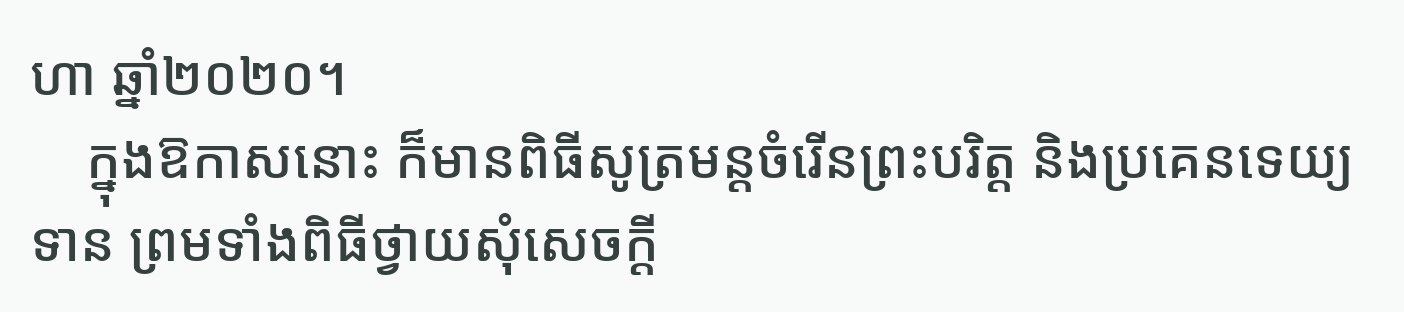ហា ឆ្នាំ២០២០។
    ក្នុងឱកាសនោះ ក៏មានពិធីសូត្រមន្តចំរើនព្រះបរិត្ត និងប្រគេនទេយ្យទាន ព្រមទាំងពិធីថ្វាយសុំសេចក្តី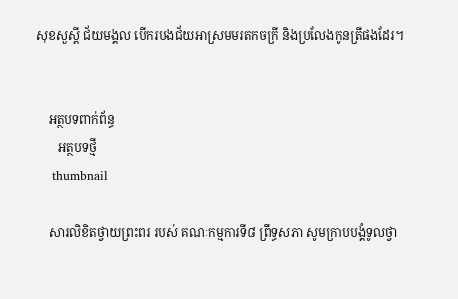សុខសួស្តី ជ័យមង្គល បើករបងជ័យអាស្រមមរតកចក្រី និងប្រលែងកូនត្រីផងដែរ។


    អត្ថបទពាក់ព័ន្ធ
       អត្ថបទថ្មី
    thumbnail

    សារលិខិតថ្វាយព្រះពរ របស់ គណៈកម្មការទី៨ ព្រឹទ្ធសភា សូមក្រាបបង្គំទូលថ្វា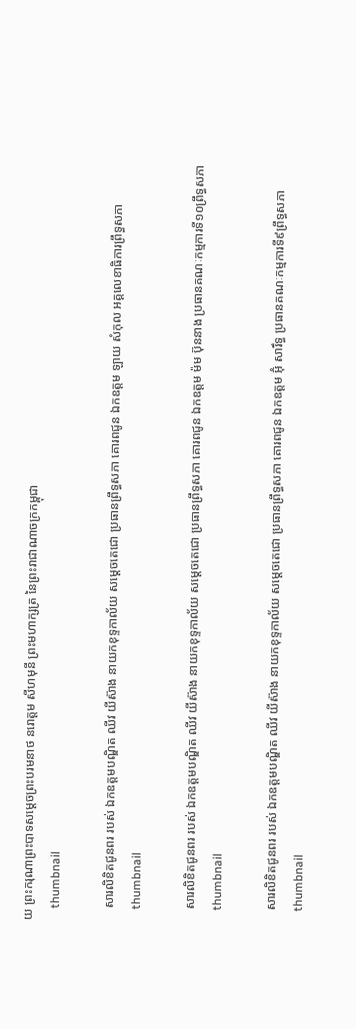យ ព្រះករុណាព្រះបាទសម្តេចព្រះបរមនាថ នរោត្តម សីហមុនី ព្រះមហាក្សត្រ នៃព្រះរាជាណាចក្រកម្ពុជា
    thumbnail

    សារលិខិតជូនពរ របស់ ឯកឧត្តមបណ្ឌិត ឈីវ យីស៊ាង នាយកខុទ្ទកាល័យ សម្តេចតេជោ ប្រធានព្រឹទ្ធសភា គោរពជូន ឯកឧត្តម ឡាយ សំកុល អគ្គលេខាធិការព្រឹទ្ធសភា
    thumbnail

    សារលិខិតជូនពរ របស់ ឯកឧត្តមបណ្ឌិត ឈីវ យីស៊ាង នាយកខុទ្ទកាល័យ សម្តេចតេជោ ប្រធានព្រឹទ្ធសភា គោរពជូន ឯកឧត្តម ម៉ម ប៊ុននាង ប្រធានគណៈកម្មការទី១០ព្រឹទ្ធសភា
    thumbnail

    សារលិខិតជូនពរ របស់ ឯកឧត្តមបណ្ឌិត ឈីវ យីស៊ាង នាយកខុទ្ទកាល័យ សម្តេចតេជោ ប្រធានព្រឹទ្ធសភា គោរពជូន ឯកឧត្តម អ៊ុំ សារឹទ្ធ ប្រធានគណៈកម្មការទី៩ព្រឹទ្ធសភា
    thumbnail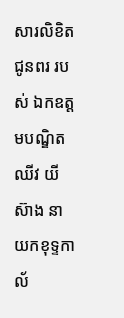សារលិខិតជូនពរ របស់ ឯកឧត្តមបណ្ឌិត ឈីវ យីស៊ាង នាយកខុទ្ទកាល័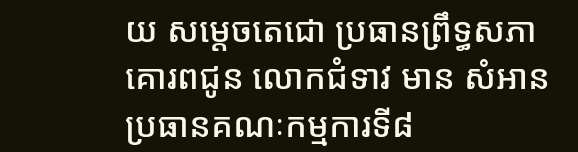យ សម្តេចតេជោ ប្រធានព្រឹទ្ធសភា គោរពជូន លោកជំទាវ មាន សំអាន ប្រធានគណៈកម្មការទី៨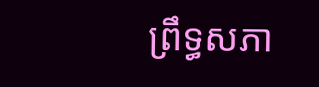ព្រឹទ្ធសភា